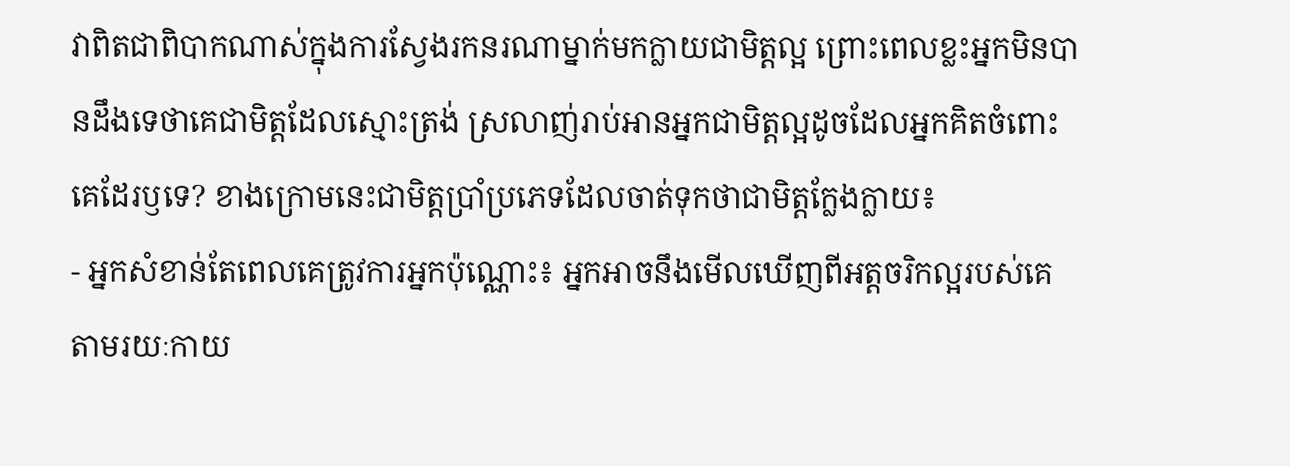វាពិតជាពិបាកណាស់ក្នុងការស្វែងរកនរណាម្នាក់មកក្លាយជាមិត្តល្អ ព្រោះពេលខ្លះអ្នកមិនបានដឹងទេថាគេជាមិត្តដែលស្មោះត្រង់ ស្រលាញ់រាប់អានអ្នកជាមិត្តល្អដូចដែលអ្នកគិតចំពោះគេដែរឫទេ? ខាងក្រោមនេះជាមិត្តប្រាំប្រភេទដែលចាត់ទុកថាជាមិត្តក្លែងក្លាយ៖
- អ្នកសំខាន់តែពេលគេត្រូវការអ្នកប៉ុណ្ណោះ៖ អ្នកអាចនឹងមើលឃើញពីអត្តចរិកល្អរបស់គេតាមរយៈកាយ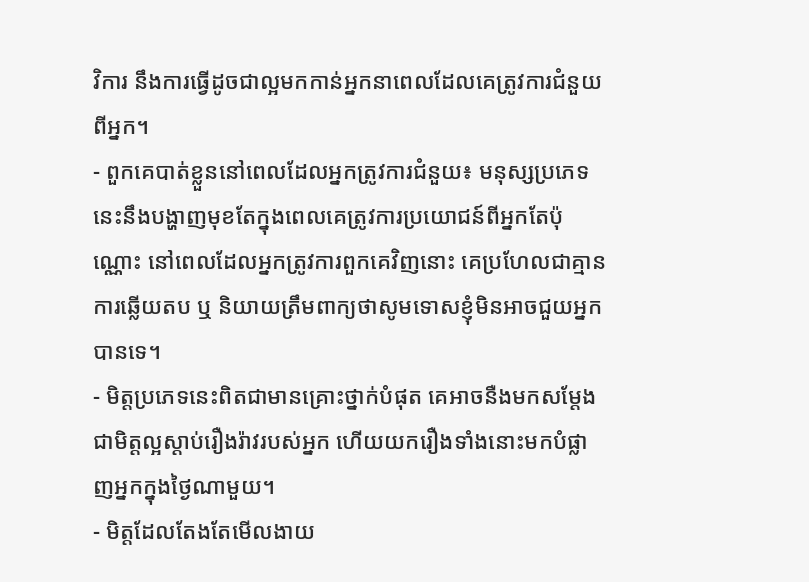វិការ នឹងការធ្វើដូចជាល្អមកកាន់អ្នកនាពេលដែលគេត្រូវការជំនួយពីអ្នក។
- ពួកគេបាត់ខ្លួននៅពេលដែលអ្នកត្រូវការជំនួយ៖ មនុស្សប្រភេទនេះនឹងបង្ហាញមុខតែក្នុងពេលគេត្រូវការប្រយោជន៍ពីអ្នកតែប៉ុណ្ណោះ នៅពេលដែលអ្នកត្រូវការពួកគេវិញនោះ គេប្រហែលជាគ្មានការឆ្លើយតប ឬ និយាយត្រឹមពាក្យថាសូមទោសខ្ញុំមិនអាចជួយអ្នកបានទេ។
- មិត្តប្រភេទនេះពិតជាមានគ្រោះថ្នាក់បំផុត គេអាចនឺងមកសម្ដែងជាមិត្តល្អស្ដាប់រឿងរ៉ាវរបស់អ្នក ហើយយករឿងទាំងនោះមកបំផ្លាញអ្នកក្នុងថ្ងៃណាមួយ។
- មិត្តដែលតែងតែមើលងាយ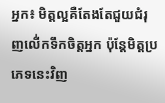អ្នក៖ មិត្តល្អគឺតែងតែជួយជំរុញលើ់កទឹកចិត្តអ្នក ប៉ុន្តែមិត្តប្រភេទនេះវិញ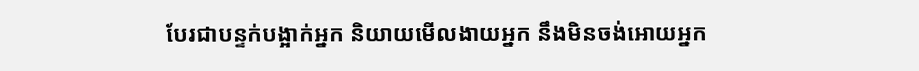បែរជាបន្ទក់បង្អាក់អ្នក និយាយមើលងាយអ្នក នឹងមិនចង់អោយអ្នក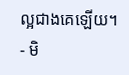ល្អជាងគេឡើយ។
- មិ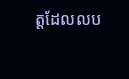ត្តដែលលប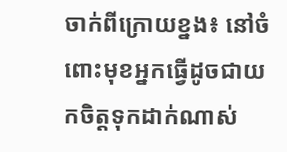ចាក់ពីក្រោយខ្នង៖ នៅចំពោះមុខអ្នកធ្វើដូចជាយកចិត្តទុកដាក់ណាស់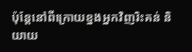ប៉ុន្តែនៅពីក្រោយខ្នងអ្នកវិញរិះគន់ និយាយ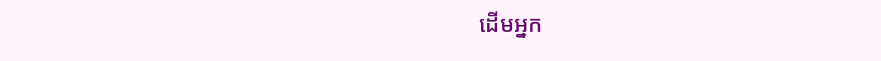ដើមអ្នក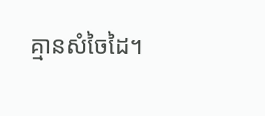គ្មានសំចៃដៃ។